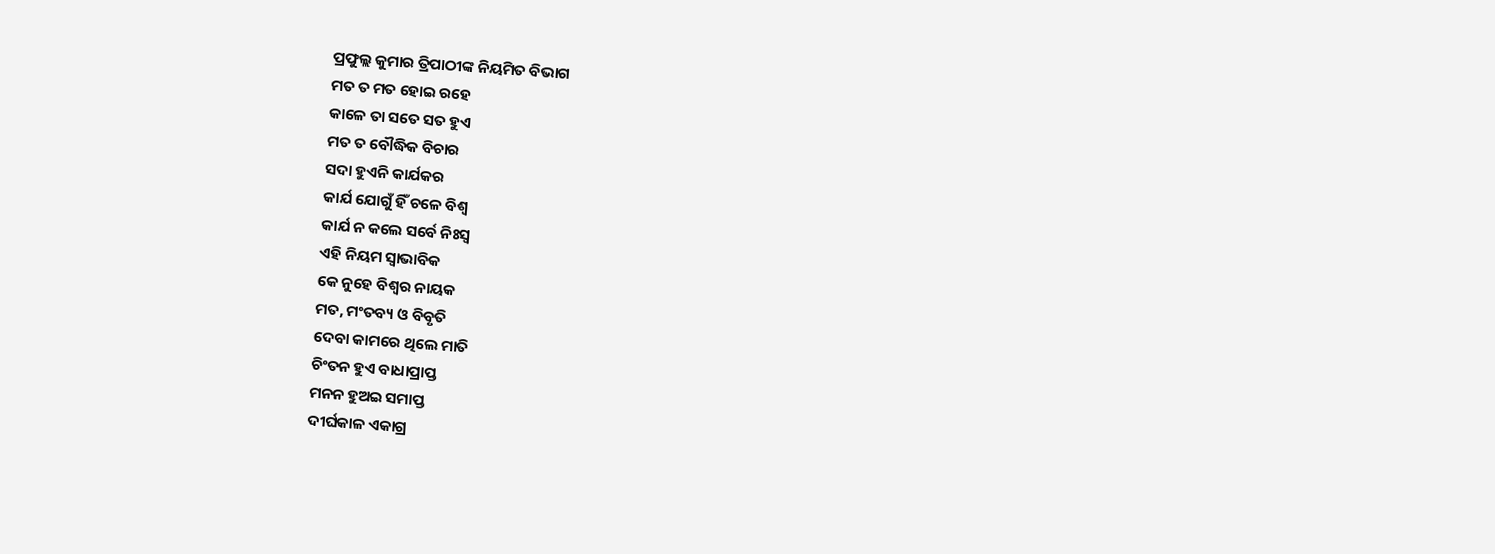ପ୍ରଫୁଲ୍ଲ କୁମାର ତ୍ରିପାଠୀଙ୍କ ନିୟମିତ ବିଭାଗ
ମତ ତ ମତ ହୋଇ ରହେ
କାଳେ ତା ସତେ ସତ ହୁଏ
ମତ ତ ବୌଦ୍ଧିକ ବିଚାର
ସଦା ହୁଏନି କାର୍ଯକର
କାର୍ଯ ଯୋଗୁଁ ହିଁ ଚଳେ ବିଶ୍ବ
କାର୍ଯ ନ କଲେ ସର୍ବେ ନିଃସ୍ବ
ଏହି ନିୟମ ସ୍ବାଭାବିକ
କେ ନୁହେ ବିଶ୍ବର ନାୟକ
ମତ, ମଂତବ୍ୟ ଓ ବିବୃତି
ଦେବା କାମରେ ଥିଲେ ମାତି
ଚିଂତନ ହୁଏ ବାଧାପ୍ରାପ୍ତ
ମନନ ହୁଅଇ ସମାପ୍ତ
ଦୀର୍ଘକାଳ ଏକାଗ୍ର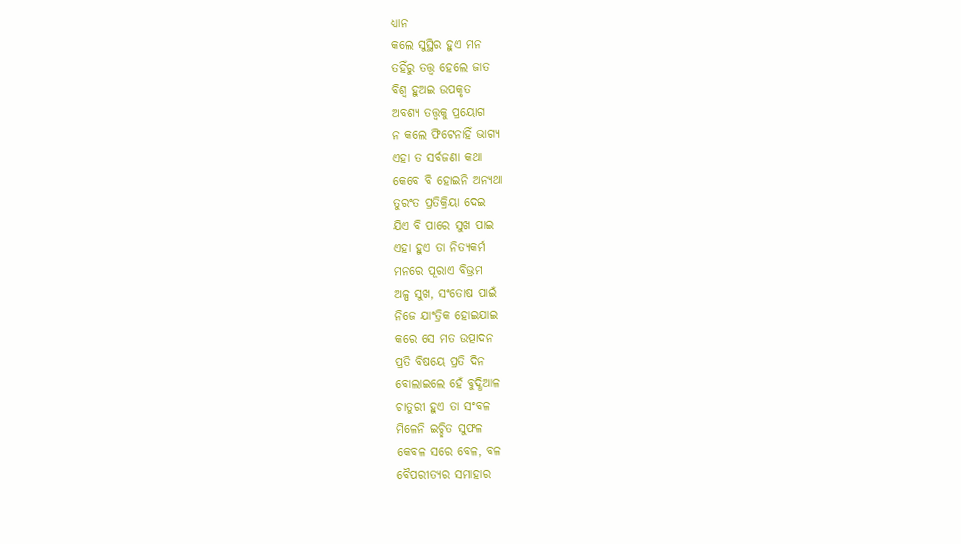ଧ୍ୟାନ
କଲେ ସୁସ୍ଥିର ହୁଏ ମନ
ତହିଁରୁ ତତ୍ତ୍ବ ହେଲେ ଜାତ
ବିଶ୍ବ ହୁଅଇ ଉପକୃତ
ଅବଶ୍ୟ ତତ୍ତ୍ବକୁ ପ୍ରୟୋଗ
ନ କଲେ ଫିଟେନାହିଁ ଭାଗ୍ୟ
ଏହା ତ ସର୍ବଜଣା କଥା
କେବେ ବି ହୋଇନି ଅନ୍ୟଥା
ତୁରଂତ ପ୍ରତିକ୍ରିୟା ଦେଇ
ଯିଏ ବି ପାରେ ସୁଖ ପାଇ
ଏହା ହୁଏ ତା ନିତ୍ୟକର୍ମ
ମନରେ ପୂରାଏ ବିଭ୍ରମ
ଅଳ୍ପ ସୁଖ, ସଂତୋଷ ପାଇଁ
ନିଜେ ଯାଂତ୍ରିକ ହୋଇଯାଇ
କରେ ସେ ମତ ଉତ୍ପାଦନ
ପ୍ରତି ବିଷୟେ ପ୍ରତି ଦିନ
ବୋଲାଇଲେ ହେଁ ବୁଦ୍ଧିଆଳ
ଚାତୁରୀ ହୁଏ ତା ସଂବଳ
ମିଳେନି ଇଚ୍ଛିତ ସୁଫଳ
କେବଳ ସରେ ବେଳ, ବଳ
ବୈପରୀତ୍ୟର ସମାହାର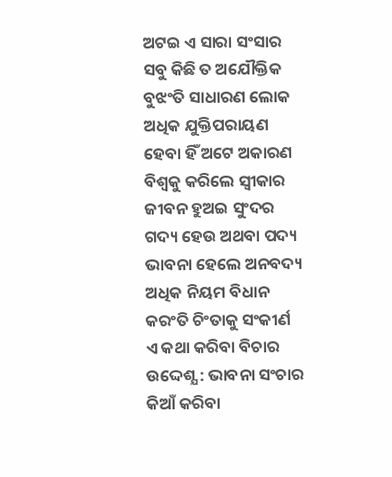ଅଟଇ ଏ ସାରା ସଂସାର
ସବୁ କିଛି ତ ଅଯୌକ୍ତିକ
ବୁଝଂତି ସାଧାରଣ ଲୋକ
ଅଧିକ ଯୁକ୍ତିପରାୟଣ
ହେବା ହିଁ ଅଟେ ଅକାରଣ
ବିଶ୍ବକୁ କରିଲେ ସ୍ବୀକାର
ଜୀବନ ହୁଅଇ ସୁଂଦର
ଗଦ୍ୟ ହେଉ ଅଥବା ପଦ୍ୟ
ଭାବନା ହେଲେ ଅନବଦ୍ୟ
ଅଧିକ ନିୟମ ବିଧାନ
କରଂତି ଚିଂତାକୁ ସଂକୀର୍ଣ
ଏ କଥା କରିବା ବିଚାର
ଉଦ୍ଦେଶ୍ଯ : ଭାବନା ସଂଚାର
କିଆଁ କରିବା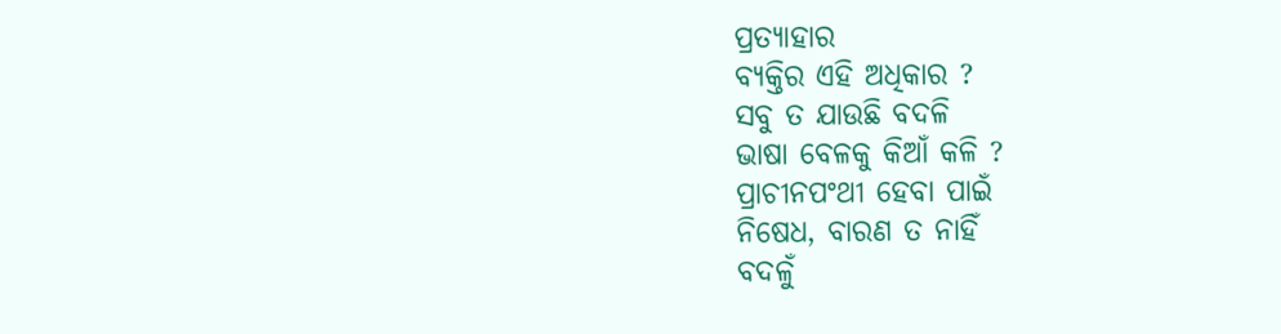ପ୍ରତ୍ୟାହାର
ବ୍ୟକ୍ତିର ଏହି ଅଧିକାର ?
ସବୁ ତ ଯାଉଛି ବଦଳି
ଭାଷା ବେଳକୁ କିଆଁ କଳି ?
ପ୍ରାଚୀନପଂଥୀ ହେବା ପାଇଁ
ନିଷେଧ, ବାରଣ ତ ନାହିଁ
ବଦଳୁଁ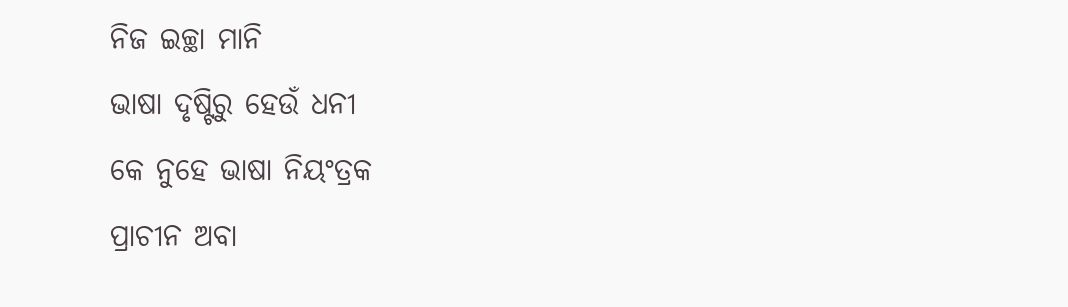ନିଜ ଇଚ୍ଛା ମାନି
ଭାଷା ଦୃଷ୍ଟିରୁ ହେଉଁ ଧନୀ
କେ ନୁହେ ଭାଷା ନିୟଂତ୍ରକ
ପ୍ରାଚୀନ ଅବା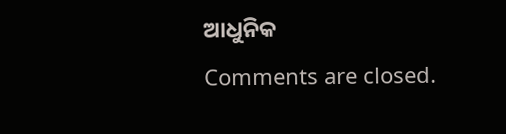ଆଧୁନିକ
Comments are closed.